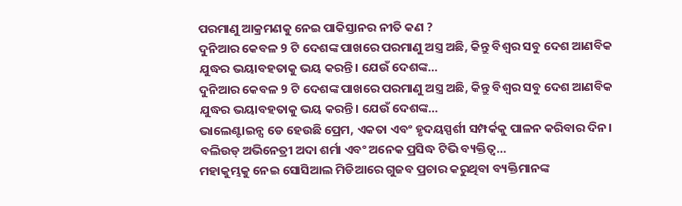ପରମାଣୁ ଆକ୍ରମଣକୁ ନେଇ ପାକିସ୍ତାନର ନୀତି କଣ ?
ଦୁନିଆର କେବଳ 9 ଟି ଦେଶଙ୍କ ପାଖରେ ପରମାଣୁ ଅସ୍ତ୍ର ଅଛି, କିନ୍ତୁ ବିଶ୍ୱର ସବୁ ଦେଶ ଆଣବିକ ଯୁଦ୍ଧର ଭୟାବହତାକୁ ଭୟ କରନ୍ତି। ଯେଉଁ ଦେଶଙ୍କ…
ଦୁନିଆର କେବଳ 9 ଟି ଦେଶଙ୍କ ପାଖରେ ପରମାଣୁ ଅସ୍ତ୍ର ଅଛି, କିନ୍ତୁ ବିଶ୍ୱର ସବୁ ଦେଶ ଆଣବିକ ଯୁଦ୍ଧର ଭୟାବହତାକୁ ଭୟ କରନ୍ତି। ଯେଉଁ ଦେଶଙ୍କ…
ଭାଲେଣ୍ଟାଇନ୍ସ ଡେ ହେଉଛି ପ୍ରେମ, ଏକତା ଏବଂ ହୃଦୟସ୍ପର୍ଶୀ ସମ୍ପର୍କକୁ ପାଳନ କରିବାର ଦିନ। ବଲିଉଡ୍ ଅଭିନେତ୍ରୀ ଅଦା ଶର୍ମା ଏବଂ ଅନେକ ପ୍ରସିଦ୍ଧ ଟିଭି ବ୍ୟକ୍ତିତ୍ୱ…
ମହାକୁମ୍ଭକୁ ନେଇ ସୋସିଆଲ ମିଡିଆରେ ଗୁଜବ ପ୍ରଚାର କରୁଥିବା ବ୍ୟକ୍ତିମାନଙ୍କ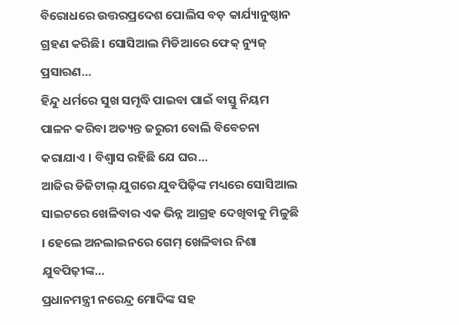ବିରୋଧରେ ଉତ୍ତରପ୍ରଦେଶ ପୋଲିସ ବଡ଼ କାର୍ଯ୍ୟାନୁଷ୍ଠାନ ଗ୍ରହଣ କରିଛି। ସୋସିଆଲ ମିଡିଆରେ ଫେକ୍ ନ୍ୟୁଜ୍ ପ୍ରସାରଣ…
ହିନ୍ଦୁ ଧର୍ମରେ ସୁଖ ସମୃଦ୍ଧି ପାଇବା ପାଇଁ ବାସ୍ତୁ ନିୟମ ପାଳନ କରିବା ଅତ୍ୟନ୍ତ ଜରୁରୀ ବୋଲି ବିବେଚନା କରାଯାଏ । ବିଶ୍ୱାସ ରହିଛି ଯେ ଘର…
ଆଜିର ଡିଜିଟାଲ୍ ଯୁଗରେ ଯୁବପିଢ଼ିଙ୍କ ମଧ୍ୟରେ ସୋସିଆଲ ସାଇଟରେ ଖେଳିବାର ଏକ ଭିନ୍ନ ଆଗ୍ରହ ଦେଖିବାକୁ ମିଳୁଛି । ହେଲେ ଅନଲାଇନରେ ଗେମ୍ ଖେଳିବାର ନିଶା ଯୁବପିଢ଼ୀଙ୍କ…
ପ୍ରଧାନମନ୍ତ୍ରୀ ନରେନ୍ଦ୍ର ମୋଦିଙ୍କ ସହ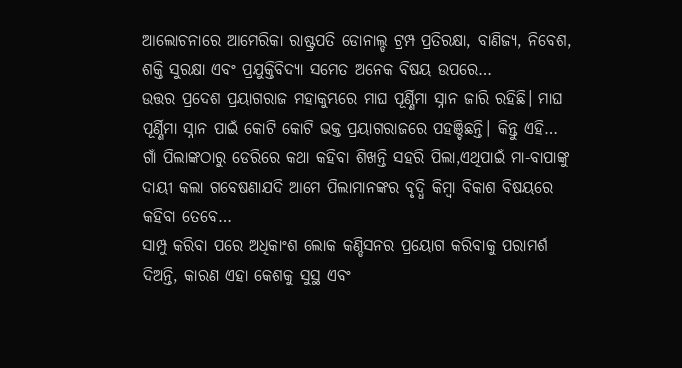ଆଲୋଚନାରେ ଆମେରିକା ରାଷ୍ଟ୍ରପତି ଡୋନାଲ୍ଡ ଟ୍ରମ୍ପ ପ୍ରତିରକ୍ଷା, ବାଣିଜ୍ୟ, ନିବେଶ, ଶକ୍ତି ସୁରକ୍ଷା ଏବଂ ପ୍ରଯୁକ୍ତିବିଦ୍ୟା ସମେତ ଅନେକ ବିଷୟ ଉପରେ…
ଉତ୍ତର ପ୍ରଦେଶ ପ୍ରୟାଗରାଜ ମହାକୁମ୍ଭରେ ମାଘ ପୂର୍ଣ୍ଣିମା ସ୍ନାନ ଜାରି ରହିଛି। ମାଘ ପୂର୍ଣ୍ଣିମା ସ୍ନାନ ପାଇଁ କୋଟି କୋଟି ଭକ୍ତ ପ୍ରୟାଗରାଜରେ ପହଞ୍ଚିଛନ୍ତି। କିନ୍ତୁ ଏହି…
ଗାଁ ପିଲାଙ୍କଠାରୁ ଡେରିରେ କଥା କହିବା ଶିଖନ୍ତି ସହରି ପିଲା,ଏଥିପାଇଁ ମା-ବାପାଙ୍କୁ ଦାୟୀ କଲା ଗବେଷଣାଯଦି ଆମେ ପିଲାମାନଙ୍କର ବୃଦ୍ଧି କିମ୍ବା ବିକାଶ ବିଷୟରେ କହିବା ତେବେ…
ସାମ୍ପୁ କରିବା ପରେ ଅଧିକାଂଶ ଲୋକ କଣ୍ଡିସନର ପ୍ରୟୋଗ କରିବାକୁ ପରାମର୍ଶ ଦିଅନ୍ତି, କାରଣ ଏହା କେଶକୁ ସୁସ୍ଥ ଏବଂ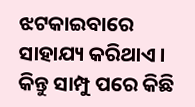ଝଟକାଇବାରେ ସାହାଯ୍ୟ କରିଥାଏ । କିନ୍ତୁ ସାମ୍ପୁ ପରେ କିଛି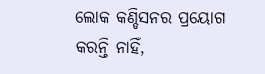ଲୋକ କଣ୍ଡିସନର ପ୍ରୟୋଗ କରନ୍ତି ନାହିଁ,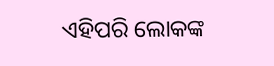ଏହିପରି ଲୋକଙ୍କ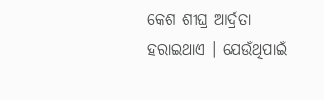କେଶ ଶୀଘ୍ର ଆର୍ଦ୍ରତା ହରାଇଥାଏ । ଯେଉଁଥିପାଇଁ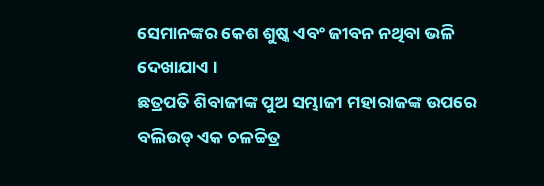ସେମାନଙ୍କର କେଶ ଶୁଷ୍କ ଏବଂ ଜୀବନ ନଥିବା ଭଳି ଦେଖାଯାଏ ।
ଛତ୍ରପତି ଶିବାଜୀଙ୍କ ପୁଅ ସମ୍ଭାଜୀ ମହାରାଜଙ୍କ ଉପରେ ବଲିଉଡ୍ ଏକ ଚଳଚ୍ଚିତ୍ର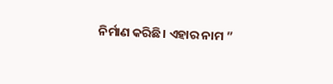ନିର୍ମାଣ କରିଛି। ଏହାର ନାମ ”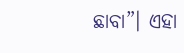ଛାବା”। ଏହା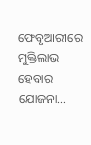ଫେବୃଆରୀରେ ମୁକ୍ତିଲାଭ ହେବାର ଯୋଜନା…